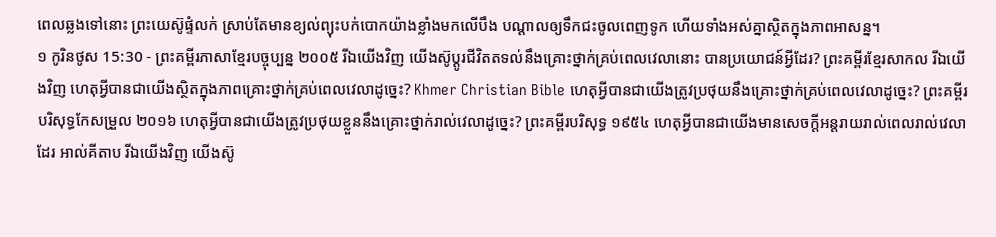ពេលឆ្លងទៅនោះ ព្រះយេស៊ូផ្ទំលក់ ស្រាប់តែមានខ្យល់ព្យុះបក់បោកយ៉ាងខ្លាំងមកលើបឹង បណ្ដាលឲ្យទឹកជះចូលពេញទូក ហើយទាំងអស់គ្នាស្ថិតក្នុងភាពអាសន្ន។
១ កូរិនថូស 15:30 - ព្រះគម្ពីរភាសាខ្មែរបច្ចុប្បន្ន ២០០៥ រីឯយើងវិញ យើងស៊ូប្ដូរជីវិតតទល់នឹងគ្រោះថ្នាក់គ្រប់ពេលវេលានោះ បានប្រយោជន៍អ្វីដែរ? ព្រះគម្ពីរខ្មែរសាកល រីឯយើងវិញ ហេតុអ្វីបានជាយើងស្ថិតក្នុងភាពគ្រោះថ្នាក់គ្រប់ពេលវេលាដូច្នេះ? Khmer Christian Bible ហេតុអ្វីបានជាយើងត្រូវប្រថុយនឹងគ្រោះថ្នាក់គ្រប់ពេលវេលាដូច្នេះ? ព្រះគម្ពីរបរិសុទ្ធកែសម្រួល ២០១៦ ហេតុអ្វីបានជាយើងត្រូវប្រថុយខ្លួននឹងគ្រោះថ្នាក់រាល់វេលាដូច្នេះ? ព្រះគម្ពីរបរិសុទ្ធ ១៩៥៤ ហេតុអ្វីបានជាយើងមានសេចក្ដីអន្តរាយរាល់ពេលរាល់វេលាដែរ អាល់គីតាប រីឯយើងវិញ យើងស៊ូ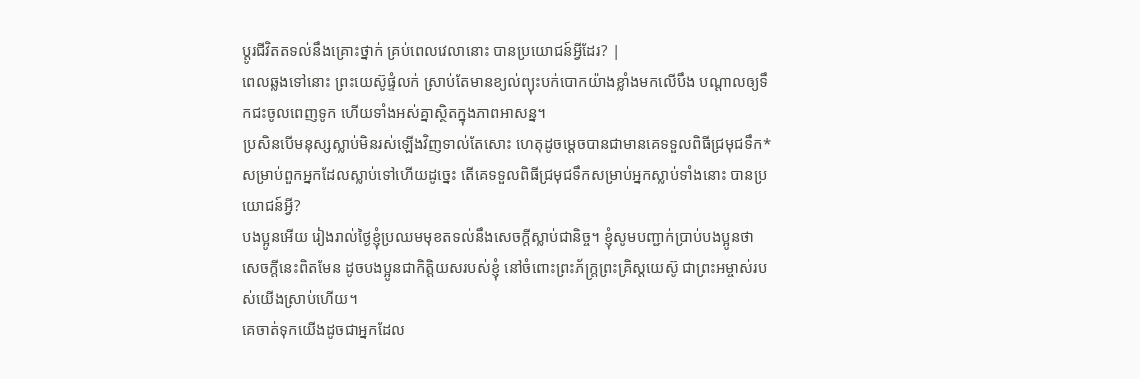ប្ដូរជីវិតតទល់នឹងគ្រោះថ្នាក់ គ្រប់ពេលវេលានោះ បានប្រយោជន៍អ្វីដែរ? |
ពេលឆ្លងទៅនោះ ព្រះយេស៊ូផ្ទំលក់ ស្រាប់តែមានខ្យល់ព្យុះបក់បោកយ៉ាងខ្លាំងមកលើបឹង បណ្ដាលឲ្យទឹកជះចូលពេញទូក ហើយទាំងអស់គ្នាស្ថិតក្នុងភាពអាសន្ន។
ប្រសិនបើមនុស្សស្លាប់មិនរស់ឡើងវិញទាល់តែសោះ ហេតុដូចម្ដេចបានជាមានគេទទួលពិធីជ្រមុជទឹក* សម្រាប់ពួកអ្នកដែលស្លាប់ទៅហើយដូច្នេះ តើគេទទួលពិធីជ្រមុជទឹកសម្រាប់អ្នកស្លាប់ទាំងនោះ បានប្រយោជន៍អ្វី?
បងប្អូនអើយ រៀងរាល់ថ្ងៃខ្ញុំប្រឈមមុខតទល់នឹងសេចក្ដីស្លាប់ជានិច្ច។ ខ្ញុំសូមបញ្ជាក់ប្រាប់បងប្អូនថា សេចក្ដីនេះពិតមែន ដូចបងប្អូនជាកិត្តិយសរបស់ខ្ញុំ នៅចំពោះព្រះភ័ក្ត្រព្រះគ្រិស្តយេស៊ូ ជាព្រះអម្ចាស់របស់យើងស្រាប់ហើយ។
គេចាត់ទុកយើងដូចជាអ្នកដែល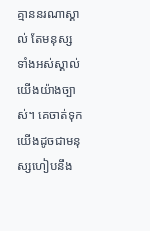គ្មាននរណាស្គាល់ តែមនុស្សទាំងអស់ស្គាល់យើងយ៉ាងច្បាស់។ គេចាត់ទុកយើងដូចជាមនុស្សហៀបនឹង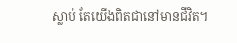ស្លាប់ តែយើងពិតជានៅមានជីវិត។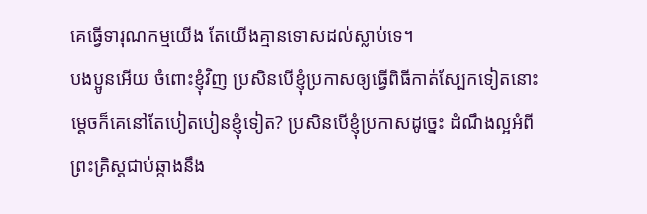គេធ្វើទារុណកម្មយើង តែយើងគ្មានទោសដល់ស្លាប់ទេ។
បងប្អូនអើយ ចំពោះខ្ញុំវិញ ប្រសិនបើខ្ញុំប្រកាសឲ្យធ្វើពិធីកាត់ស្បែកទៀតនោះ ម្ដេចក៏គេនៅតែបៀតបៀនខ្ញុំទៀត? ប្រសិនបើខ្ញុំប្រកាសដូច្នេះ ដំណឹងល្អអំពីព្រះគ្រិស្តជាប់ឆ្កាងនឹង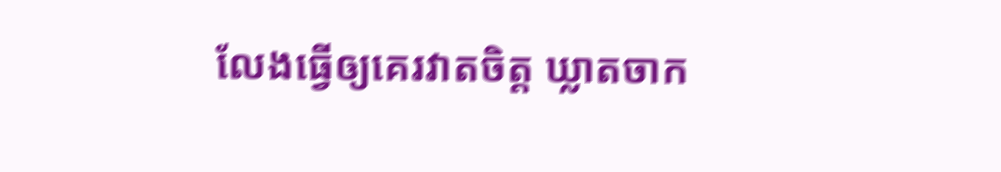លែងធ្វើឲ្យគេរវាតចិត្ត ឃ្លាតចាក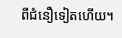ពីជំនឿទៀតហើយ។